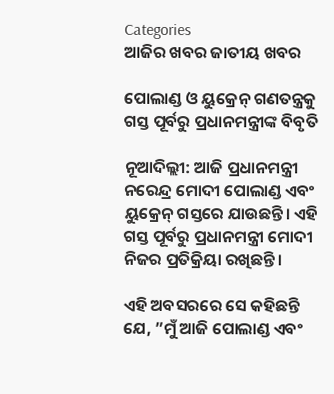Categories
ଆଜିର ଖବର ଜାତୀୟ ଖବର

ପୋଲାଣ୍ଡ ଓ ୟୁକ୍ରେନ୍ ଗଣତନ୍ତ୍ରକୁ ଗସ୍ତ ପୂର୍ବରୁ ପ୍ରଧାନମନ୍ତ୍ରୀଙ୍କ ବିବୃତି

ନୂଆଦିଲ୍ଲୀ: ଆଜି ପ୍ରଧାନମନ୍ତ୍ରୀ ନରେନ୍ଦ୍ର ମୋଦୀ ପୋଲାଣ୍ଡ ଏବଂ ୟୁକ୍ରେନ୍ ଗସ୍ତରେ ଯାଉଛନ୍ତି। ଏହି ଗସ୍ତ ପୂର୍ବରୁ ପ୍ରଧାନମନ୍ତ୍ରୀ ମୋଦୀ ନିଜର ପ୍ରତିକ୍ରିୟା ରଖିଛନ୍ତି।

ଏହି ଅବସରରେ ସେ କହିଛନ୍ତି ଯେ, ”ମୁଁ ଆଜି ପୋଲାଣ୍ଡ ଏବଂ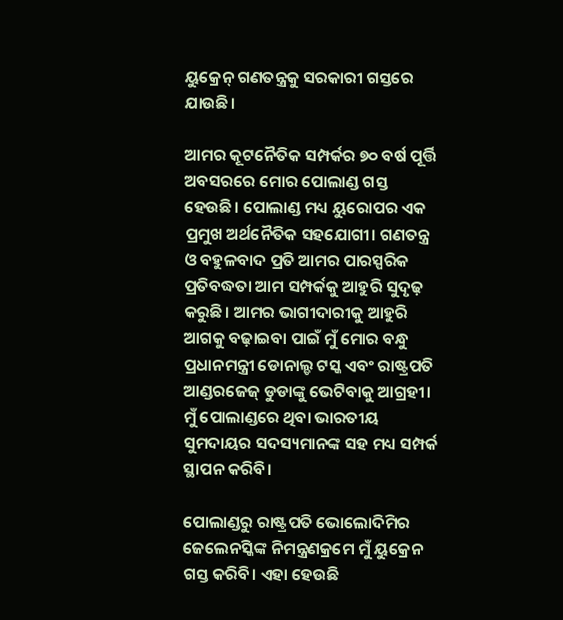ୟୁକ୍ରେନ୍ ଗଣତନ୍ତ୍ରକୁ ସରକାରୀ ଗସ୍ତରେ ଯାଉଛି।

ଆମର କୂଟନୈତିକ ସମ୍ପର୍କର ୭୦ ବର୍ଷ ପୂର୍ତ୍ତି ଅବସରରେ ମୋର ପୋଲାଣ୍ଡ ଗସ୍ତ ହେଉଛି। ପୋଲାଣ୍ଡ ମଧ୍ୟ ୟୁରୋପର ଏକ ପ୍ରମୁଖ ଅର୍ଥନୈତିକ ସହଯୋଗୀ। ଗଣତନ୍ତ୍ର ଓ ବହୁଳବାଦ ପ୍ରତି ଆମର ପାରସ୍ପରିକ ପ୍ରତିବଦ୍ଧତା ଆମ ସମ୍ପର୍କକୁ ଆହୁରି ସୁଦୃଢ଼ କରୁଛି। ଆମର ଭାଗୀଦାରୀକୁ ଆହୁରି ଆଗକୁ ବଢ଼ାଇବା ପାଇଁ ମୁଁ ମୋର ବନ୍ଧୁ ପ୍ରଧାନମନ୍ତ୍ରୀ ଡୋନାଲ୍ଡ ଟସ୍କ ଏବଂ ରାଷ୍ଟ୍ରପତି ଆଣ୍ଡରଜେଜ୍‍ ଡୁଡାଙ୍କୁ ଭେଟିବାକୁ ଆଗ୍ରହୀ। ମୁଁ ପୋଲାଣ୍ଡରେ ଥିବା ଭାରତୀୟ ସୁମଦାୟର ସଦସ୍ୟମାନଙ୍କ ସହ ମଧ୍ୟ ସମ୍ପର୍କ ସ୍ଥାପନ କରିବି।

ପୋଲାଣ୍ଡରୁ ରାଷ୍ଟ୍ରପତି ଭୋଲୋଦିମିର ଜେଲେନସ୍କିଙ୍କ ନିମନ୍ତ୍ରଣକ୍ରମେ ମୁଁ ୟୁକ୍ରେନ ଗସ୍ତ କରିବି। ଏହା ହେଉଛି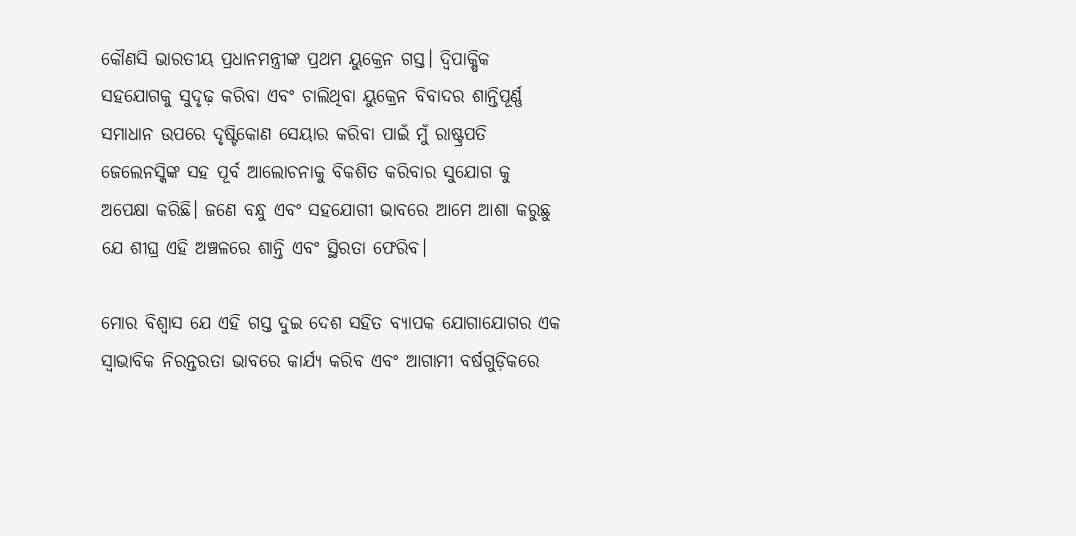କୌଣସି ଭାରତୀୟ ପ୍ରଧାନମନ୍ତ୍ରୀଙ୍କ ପ୍ରଥମ ୟୁକ୍ରେନ ଗସ୍ତ। ଦ୍ୱିପାକ୍ଷିକ ସହଯୋଗକୁ ସୁଦୃଢ଼ କରିବା ଏବଂ ଚାଲିଥିବା ୟୁକ୍ରେନ ବିବାଦର ଶାନ୍ତିପୂର୍ଣ୍ଣ ସମାଧାନ ଉପରେ ଦୃଷ୍ଟିକୋଣ ସେୟାର କରିବା ପାଇଁ ମୁଁ ରାଷ୍ଟ୍ରପତି ଜେଲେନସ୍କିଙ୍କ ସହ ପୂର୍ବ ଆଲୋଚନାକୁ ବିକଶିତ କରିବାର ସୁଯୋଗ କୁ ଅପେକ୍ଷା କରିଛି। ଜଣେ ବନ୍ଧୁ ଏବଂ ସହଯୋଗୀ ଭାବରେ ଆମେ ଆଶା କରୁଛୁ ଯେ ଶୀଘ୍ର ଏହି ଅଞ୍ଚଳରେ ଶାନ୍ତି ଏବଂ ସ୍ଥିରତା ଫେରିବ।

ମୋର ବିଶ୍ୱାସ ଯେ ଏହି ଗସ୍ତ ଦୁଇ ଦେଶ ସହିତ ବ୍ୟାପକ ଯୋଗାଯୋଗର ଏକ ସ୍ୱାଭାବିକ ନିରନ୍ତରତା ଭାବରେ କାର୍ଯ୍ୟ କରିବ ଏବଂ ଆଗାମୀ ବର୍ଷଗୁଡ଼ିକରେ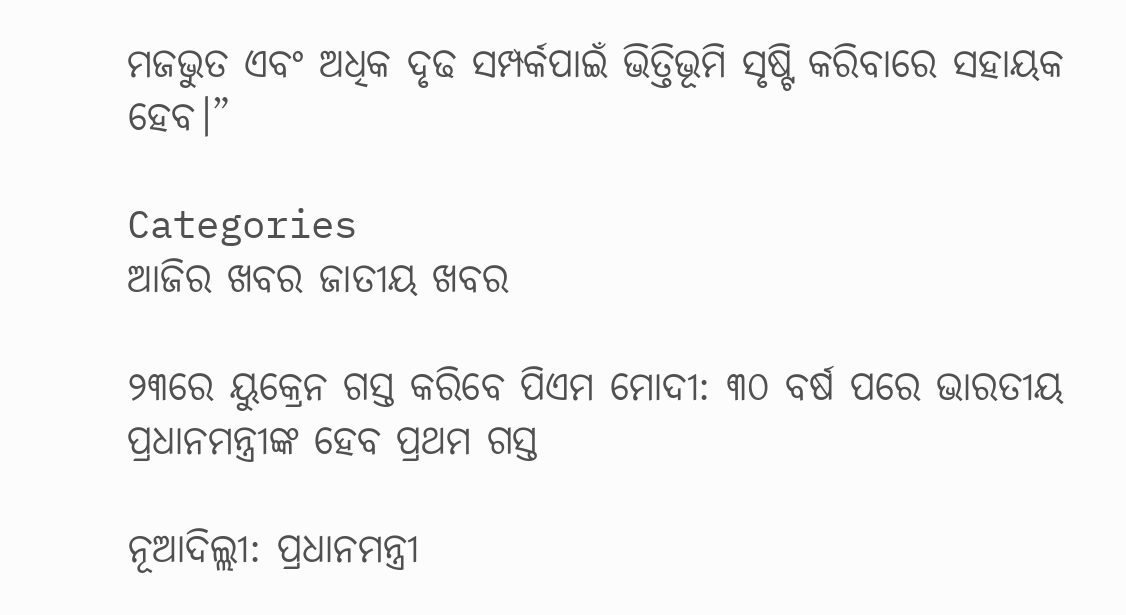ମଜଭୁତ ଏବଂ ଅଧିକ ଦୃଢ ସମ୍ପର୍କପାଇଁ ଭିତ୍ତିଭୂମି ସୃଷ୍ଟି କରିବାରେ ସହାୟକ ହେବ।”

Categories
ଆଜିର ଖବର ଜାତୀୟ ଖବର

୨୩ରେ ୟୁକ୍ରେନ ଗସ୍ତ କରିବେ ପିଏମ ମୋଦୀ: ୩୦ ବର୍ଷ ପରେ ଭାରତୀୟ ପ୍ରଧାନମନ୍ତ୍ରୀଙ୍କ ହେବ ପ୍ରଥମ ଗସ୍ତ

ନୂଆଦିଲ୍ଲୀ: ପ୍ରଧାନମନ୍ତ୍ରୀ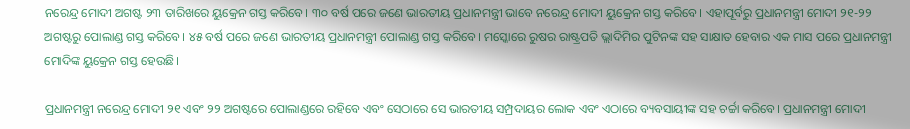ନରେନ୍ଦ୍ର ମୋଦୀ ଅଗଷ୍ଟ ୨୩ ତାରିଖରେ ୟୁକ୍ରେନ ଗସ୍ତ କରିବେ। ୩୦ ବର୍ଷ ପରେ ଜଣେ ଭାରତୀୟ ପ୍ରଧାନମନ୍ତ୍ରୀ ଭାବେ ନରେନ୍ଦ୍ର ମୋଦୀ ୟୁକ୍ରେନ ଗସ୍ତ କରିବେ। ଏହାପୂର୍ବରୁ ପ୍ରଧାନମନ୍ତ୍ରୀ ମୋଦୀ ୨୧-୨୨ ଅଗଷ୍ଟରୁ ପୋଲାଣ୍ଡ ଗସ୍ତ କରିବେ। ୪୫ ବର୍ଷ ପରେ ଜଣେ ଭାରତୀୟ ପ୍ରଧାନମନ୍ତ୍ରୀ ପୋଲାଣ୍ଡ ଗସ୍ତ କରିବେ। ମସ୍କୋରେ ରୁଷର ରାଷ୍ଟ୍ରପତି ଭ୍ଲାଦିମିର ପୁଟିନଙ୍କ ସହ ସାକ୍ଷାତ ହେବାର ଏକ ମାସ ପରେ ପ୍ରଧାନମନ୍ତ୍ରୀ ମୋଦିଙ୍କ ୟୁକ୍ରେନ ଗସ୍ତ ହେଉଛି।

ପ୍ରଧାନମନ୍ତ୍ରୀ ନରେନ୍ଦ୍ର ମୋଦୀ ୨୧ ଏବଂ ୨୨ ଅଗଷ୍ଟରେ ପୋଲାଣ୍ଡରେ ରହିବେ ଏବଂ ସେଠାରେ ସେ ଭାରତୀୟ ସମ୍ପ୍ରଦାୟର ଲୋକ ଏବଂ ଏଠାରେ ବ୍ୟବସାୟୀଙ୍କ ସହ ଚର୍ଚ୍ଚା କରିବେ। ପ୍ରଧାନମନ୍ତ୍ରୀ ମୋଦୀ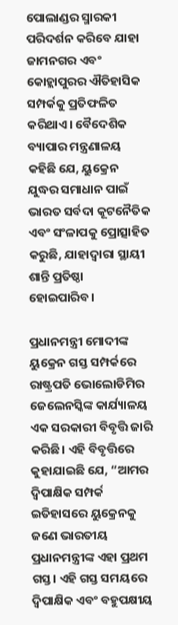ପୋଲାଣ୍ଡର ସ୍ମାରକୀ ପରିଦର୍ଶନ କରିବେ ଯାହା ଜାମନଗର ଏବଂ କୋହ୍ଲାପୁରର ଐତିହାସିକ ସମ୍ପର୍କକୁ ପ୍ରତିଫଳିତ କରିଥାଏ। ବୈଦେଶିକ ବ୍ୟାପାର ମନ୍ତ୍ରଣାଳୟ କହିଛି ଯେ, ୟୁକ୍ରେନ ଯୁଦ୍ଧର ସମାଧାନ ପାଇଁ ଭାରତ ସର୍ବଦା କୂଟନୈତିକ ଏବଂ ସଂଳାପକୁ ପ୍ରୋତ୍ସାହିତ କରୁଛି, ଯାହାଦ୍ୱାରା ସ୍ଥାୟୀ ଶାନ୍ତି ପ୍ରତିଷ୍ଠା ହୋଇପାରିବ।

ପ୍ରଧାନମନ୍ତ୍ରୀ ମୋଦୀଙ୍କ ୟୁକ୍ରେନ ଗସ୍ତ ସମ୍ପର୍କରେ ରାଷ୍ଟ୍ରପତି ଭୋଲୋଡିମିର ଜେଲେନସ୍କିଙ୍କ କାର୍ଯ୍ୟାଳୟ ଏକ ସରକାରୀ ବିବୃତ୍ତି ଜାରି କରିଛି। ଏହି ବିବୃତ୍ତିରେ କୁହାଯାଇଛି ଯେ, “ଆମର ଦ୍ୱିପାକ୍ଷିକ ସମ୍ପର୍କ ଇତିହାସରେ ୟୁକ୍ରେନକୁ ଜଣେ ଭାରତୀୟ ପ୍ରଧାନମନ୍ତ୍ରୀଙ୍କ ଏହା ପ୍ରଥମ ଗସ୍ତ। ଏହି ଗସ୍ତ ସମୟରେ ଦ୍ୱିପାକ୍ଷିକ ଏବଂ ବହୁପକ୍ଷୀୟ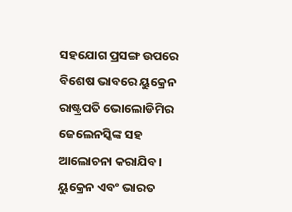ସହଯୋଗ ପ୍ରସଙ୍ଗ ଉପରେ ବିଶେଷ ଭାବରେ ୟୁକ୍ରେନ ରାଷ୍ଟ୍ରପତି ଭୋଲୋଡିମିର ଜେଲେନସ୍କିଙ୍କ ସହ ଆଲୋଚନା କରାଯିବ। ୟୁକ୍ରେନ ଏବଂ ଭାରତ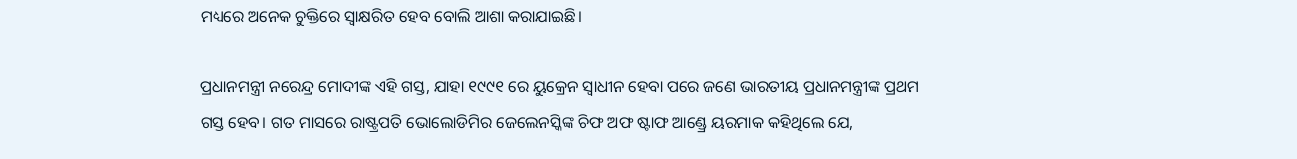ମଧ୍ୟରେ ଅନେକ ଚୁକ୍ତିରେ ସ୍ୱାକ୍ଷରିତ ହେବ ବୋଲି ଆଶା କରାଯାଇଛି।

ପ୍ରଧାନମନ୍ତ୍ରୀ ନରେନ୍ଦ୍ର ମୋଦୀଙ୍କ ଏହି ଗସ୍ତ, ଯାହା ୧୯୯୧ ରେ ୟୁକ୍ରେନ ସ୍ଵାଧୀନ ହେବା ପରେ ଜଣେ ଭାରତୀୟ ପ୍ରଧାନମନ୍ତ୍ରୀଙ୍କ ପ୍ରଥମ ଗସ୍ତ ହେବ। ଗତ ମାସରେ ରାଷ୍ଟ୍ରପତି ଭୋଲୋଡିମିର ଜେଲେନସ୍କିଙ୍କ ଚିଫ ଅଫ ଷ୍ଟାଫ ଆଣ୍ଡ୍ରେ ୟରମାକ କହିଥିଲେ ଯେ,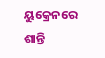ୟୁକ୍ରେନରେ ଶାନ୍ତି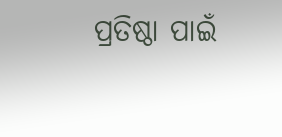ପ୍ରତିଷ୍ଠା ପାଇଁ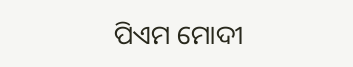ପିଏମ ମୋଦୀ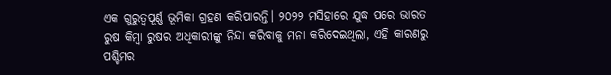ଏକ ଗୁରୁତ୍ୱପୂର୍ଣ୍ଣ ଭୂମିକା ଗ୍ରହଣ କରିପାରନ୍ତି। ୨୦୨୨ ମସିହାରେ ଯୁଦ୍ଧ ପରେ ଭାରତ ରୁଷ କିମ୍ବା ରୁଷର ଅଧିକାରୀଙ୍କୁ ନିନ୍ଦା କରିବାକୁ ମନା କରିଦେଇଥିଲା, ଏହି କାରଣରୁ ପଶ୍ଚିମର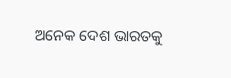ଅନେକ ଦେଶ ଭାରତକୁ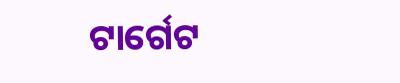ଟାର୍ଗେଟ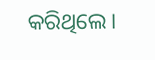କରିଥିଲେ।